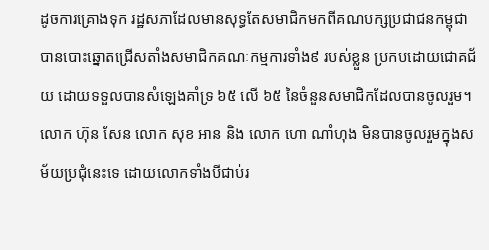ដូចការគ្រោងទុក រដ្ឋសភាដែលមានសុទ្ធតែសមាជិកមកពីគណបក្សប្រជាជនកម្ពុជា បានបោះឆ្នោតជ្រើសតាំងសមាជិកគណៈកម្មការទាំង៩ របស់ខ្លួន ប្រកបដោយជោគជ័យ ដោយទទួលបានសំឡេងគាំទ្រ ៦៥ លើ ៦៥ នៃចំនួនសមាជិកដែលបានចូលរួម។ លោក ហ៊ុន សែន លោក សុខ អាន និង លោក ហោ ណាំហុង មិនបានចូលរួមក្នុងសម័យប្រជុំនេះទេ ដោយលោកទាំងបីជាប់រ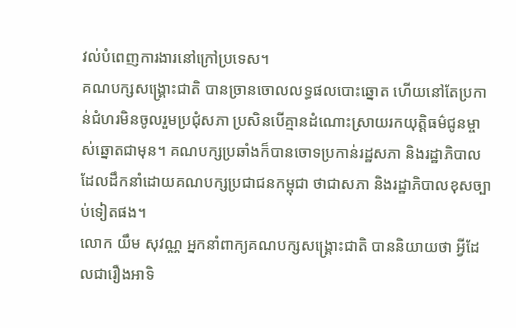វល់បំពេញការងារនៅក្រៅប្រទេស។
គណបក្សសង្គ្រោះជាតិ បានច្រានចោលលទ្ធផលបោះឆ្នោត ហើយនៅតែប្រកាន់ជំហរមិនចូលរួមប្រជុំសភា ប្រសិនបើគ្មានដំណោះស្រាយរកយុត្តិធម៌ជូនម្ចាស់ឆ្នោតជាមុន។ គណបក្សប្រឆាំងក៏បានចោទប្រកាន់រដ្ឋសភា និងរដ្ឋាភិបាល ដែលដឹកនាំដោយគណបក្សប្រជាជនកម្ពុជា ថាជាសភា និងរដ្ឋាភិបាលខុសច្បាប់ទៀតផង។
លោក យឹម សុវណ្ណ អ្នកនាំពាក្យគណបក្សសង្គ្រោះជាតិ បាននិយាយថា អ្វីដែលជារឿងអាទិ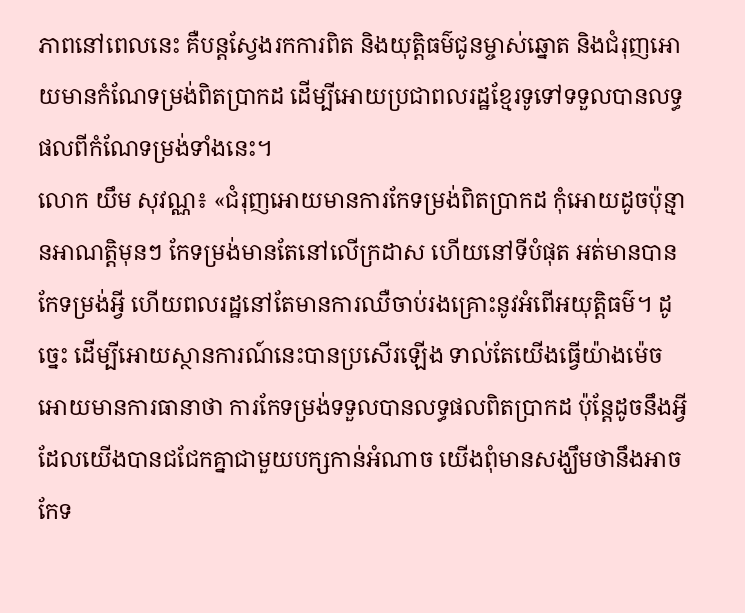ភាពនៅពេលនេះ គឺបន្តស្វែងរកការពិត និងយុត្តិធម៌ជូនម្ចាស់ឆ្នោត និងជំរុញអោយមានកំណែទម្រង់ពិតប្រាកដ ដើម្បីអោយប្រជាពលរដ្ឋខ្មែរទូទៅទទួលបានលទ្ធផលពីកំណែទម្រង់ទាំងនេះ។
លោក យឹម សុវណ្ណ៖ «ជំរុញអោយមានការកែទម្រង់ពិតប្រាកដ កុំអោយដូចប៉ុន្មានអាណត្តិមុនៗ កែទម្រង់មានតែនៅលើក្រដាស ហើយនៅទីបំផុត អត់មានបានកែទម្រង់អ្វី ហើយពលរដ្ឋនៅតែមានការឈឺចាប់រងគ្រោះនូវអំពើអយុត្តិធម៌។ ដូច្នេះ ដើម្បីអោយស្ថានការណ៍នេះបានប្រសើរឡើង ទាល់តែយើងធ្វើយ៉ាងម៉េចអោយមានការធានាថា ការកែទម្រង់ទទួលបានលទ្ធផលពិតប្រាកដ ប៉ុន្តែដូចនឹងអ្វីដែលយើងបានជជែកគ្នាជាមួយបក្សកាន់អំណាច យើងពុំមានសង្ឃឹមថានឹងអាចកែទ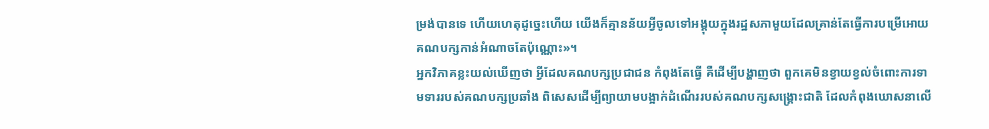ម្រង់បានទេ ហើយហេតុដូច្នេះហើយ យើងក៏គ្មានន័យអ្វីចូលទៅអង្គុយក្នុងរដ្ឋសភាមួយដែលគ្រាន់តែធ្វើការបម្រើអោយគណបក្សកាន់អំណាចតែប៉ុណ្ណោះ»។
អ្នកវិភាគខ្លះយល់ឃើញថា អ្វីដែលគណបក្សប្រជាជន កំពុងតែធ្វើ គឺដើម្បីបង្ហាញថា ពួកគេមិនខ្វាយខ្វល់ចំពោះការទាមទាររបស់គណបក្សប្រឆាំង ពិសេសដើម្បីព្យាយាមបង្អាក់ដំណើររបស់គណបក្សសង្គ្រោះជាតិ ដែលកំពុងឃោសនាលើ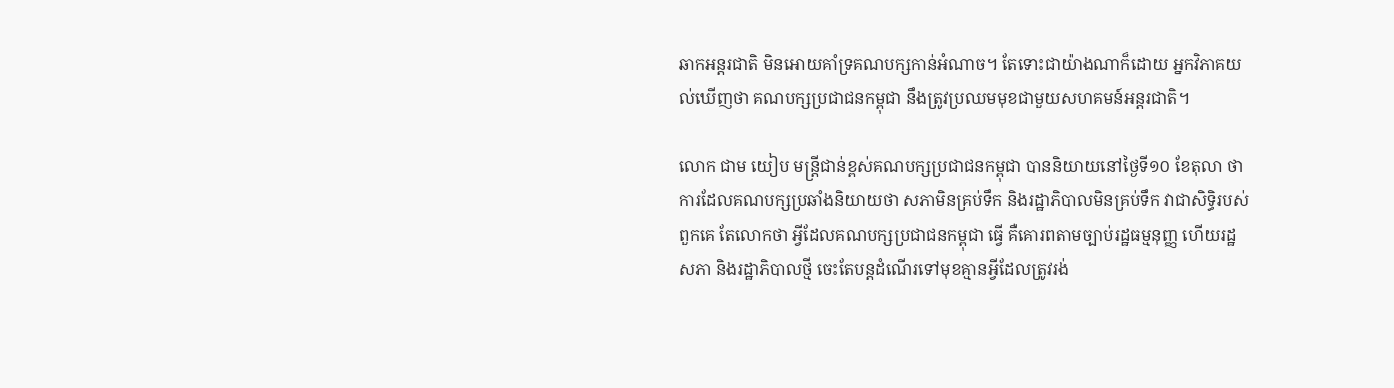ឆាកអន្តរជាតិ មិនអោយគាំទ្រគណបក្សកាន់អំណាច។ តែទោះជាយ៉ាងណាក៏ដោយ អ្នកវិភាគយល់ឃើញថា គណបក្សប្រជាជនកម្ពុជា នឹងត្រូវប្រឈមមុខជាមួយសហគមន៍អន្តរជាតិ។

លោក ជាម យៀប មន្ត្រីជាន់ខ្ពស់គណបក្សប្រជាជនកម្ពុជា បាននិយាយនៅថ្ងៃទី១០ ខែតុលា ថា ការដែលគណបក្សប្រឆាំងនិយាយថា សភាមិនគ្រប់ទឹក និងរដ្ឋាភិបាលមិនគ្រប់ទឹក វាជាសិទ្ធិរបស់ពួកគេ តែលោកថា អ្វីដែលគណបក្សប្រជាជនកម្ពុជា ធ្វើ គឺគោរពតាមច្បាប់រដ្ឋធម្មនុញ្ញ ហើយរដ្ឋសភា និងរដ្ឋាភិបាលថ្មី ចេះតែបន្តដំណើរទៅមុខគ្មានអ្វីដែលត្រូវរង់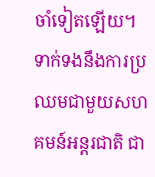ចាំទៀតឡើយ។
ទាក់ទងនឹងការប្រឈមជាមួយសហគមន៍អន្តរជាតិ ជា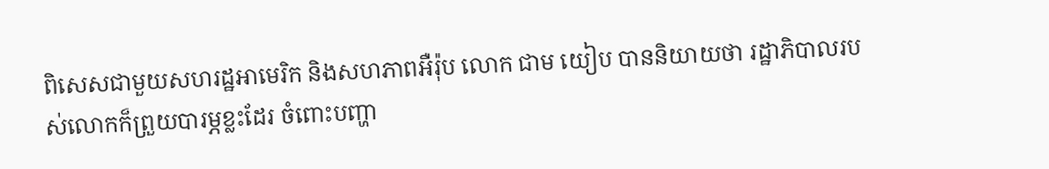ពិសេសជាមួយសហរដ្ឋអាមេរិក និងសហភាពអឺរ៉ុប លោក ជាម យៀប បាននិយាយថា រដ្ឋាភិបាលរបស់លោកក៏ព្រួយបារម្ភខ្លះដែរ ចំពោះបញ្ហា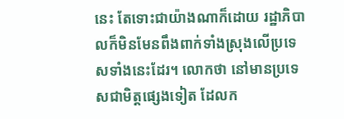នេះ តែទោះជាយ៉ាងណាក៏ដោយ រដ្ឋាភិបាលក៏មិនមែនពឹងពាក់ទាំងស្រុងលើប្រទេសទាំងនេះដែរ។ លោកថា នៅមានប្រទេសជាមិត្តផ្សេងទៀត ដែលក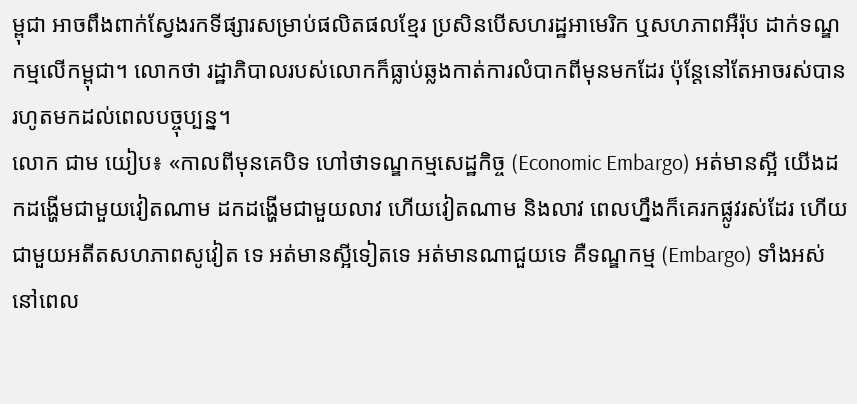ម្ពុជា អាចពឹងពាក់ស្វែងរកទីផ្សារសម្រាប់ផលិតផលខ្មែរ ប្រសិនបើសហរដ្ឋអាមេរិក ឬសហភាពអឺរ៉ុប ដាក់ទណ្ឌកម្មលើកម្ពុជា។ លោកថា រដ្ឋាភិបាលរបស់លោកក៏ធ្លាប់ឆ្លងកាត់ការលំបាកពីមុនមកដែរ ប៉ុន្តែនៅតែអាចរស់បានរហូតមកដល់ពេលបច្ចុប្បន្ន។
លោក ជាម យៀប៖ «កាលពីមុនគេបិទ ហៅថាទណ្ឌកម្មសេដ្ឋកិច្ច (Economic Embargo) អត់មានស្អី យើងដកដង្ហើមជាមួយវៀតណាម ដកដង្ហើមជាមួយលាវ ហើយវៀតណាម និងលាវ ពេលហ្នឹងក៏គេរកផ្លូវរស់ដែរ ហើយជាមួយអតីតសហភាពសូវៀត ទេ អត់មានស្អីទៀតទេ អត់មានណាជួយទេ គឺទណ្ឌកម្ម (Embargo) ទាំងអស់នៅពេល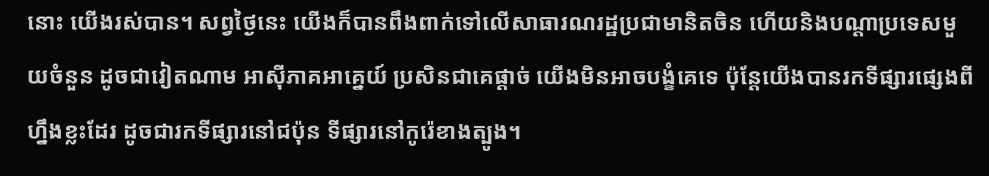នោះ យើងរស់បាន។ សព្វថ្ងៃនេះ យើងក៏បានពឹងពាក់ទៅលើសាធារណរដ្ឋប្រជាមានិតចិន ហើយនិងបណ្ដាប្រទេសមួយចំនួន ដូចជាវៀតណាម អាស៊ីភាគអាគ្នេយ៍ ប្រសិនជាគេផ្តាច់ យើងមិនអាចបង្ខំគេទេ ប៉ុន្តែយើងបានរកទីផ្សារផ្សេងពីហ្នឹងខ្លះដែរ ដូចជារកទីផ្សារនៅជប៉ុន ទីផ្សារនៅកូរ៉េខាងត្បូង។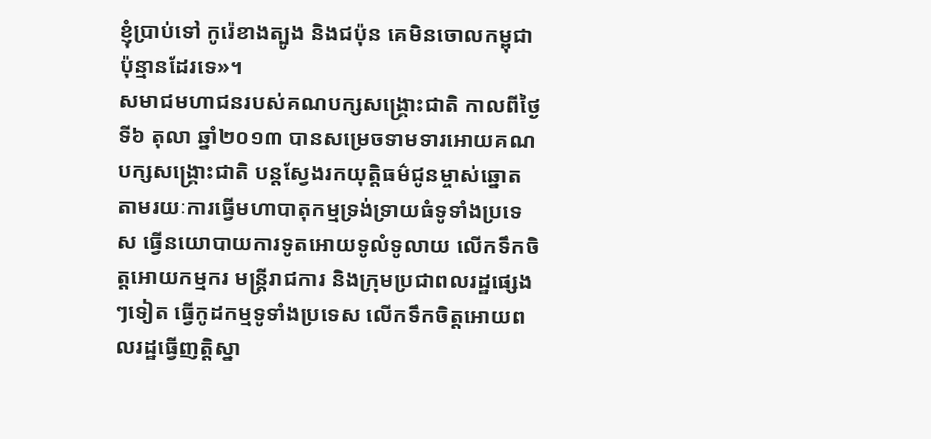ខ្ញុំប្រាប់ទៅ កូរ៉េខាងត្បូង និងជប៉ុន គេមិនចោលកម្ពុជា ប៉ុន្មានដែរទេ»។
សមាជមហាជនរបស់គណបក្សសង្គ្រោះជាតិ កាលពីថ្ងៃទី៦ តុលា ឆ្នាំ២០១៣ បានសម្រេចទាមទារអោយគណបក្សសង្គ្រោះជាតិ បន្តស្វែងរកយុត្តិធម៌ជូនម្ចាស់ឆ្នោត តាមរយៈការធ្វើមហាបាតុកម្មទ្រង់ទ្រាយធំទូទាំងប្រទេស ធ្វើនយោបាយការទូតអោយទូលំទូលាយ លើកទឹកចិត្តអោយកម្មករ មន្ត្រីរាជការ និងក្រុមប្រជាពលរដ្ឋផ្សេងៗទៀត ធ្វើកូដកម្មទូទាំងប្រទេស លើកទឹកចិត្តអោយពលរដ្ឋធ្វើញត្តិស្នា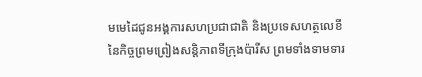មមេដៃជូនអង្គការសហប្រជាជាតិ និងប្រទេសហត្ថលេខីនៃកិច្ចព្រមព្រៀងសន្តិភាពទីក្រុងប៉ារីស ព្រមទាំងទាមទារ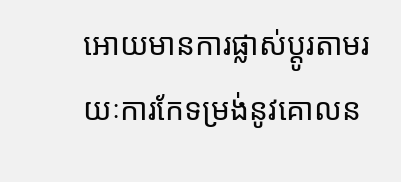អោយមានការផ្លាស់ប្ដូរតាមរយៈការកែទម្រង់នូវគោលន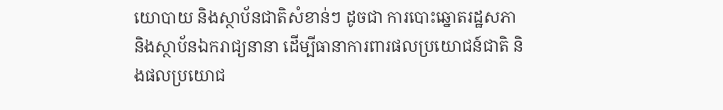យោបាយ និងស្ថាប័នជាតិសំខាន់ៗ ដូចជា ការបោះឆ្នោតរដ្ឋសភា និងស្ថាប័នឯករាជ្យនានា ដើម្បីធានាការពារផលប្រយោជន៍ជាតិ និងផលប្រយោជ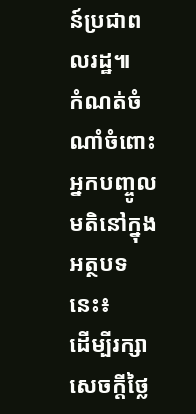ន៍ប្រជាពលរដ្ឋ៕
កំណត់ចំណាំចំពោះអ្នកបញ្ចូលមតិនៅក្នុងអត្ថបទនេះ៖
ដើម្បីរក្សាសេចក្ដីថ្លៃ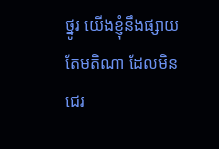ថ្នូរ យើងខ្ញុំនឹងផ្សាយតែមតិណា ដែលមិនជេរ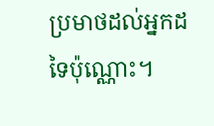ប្រមាថដល់អ្នកដទៃប៉ុណ្ណោះ។